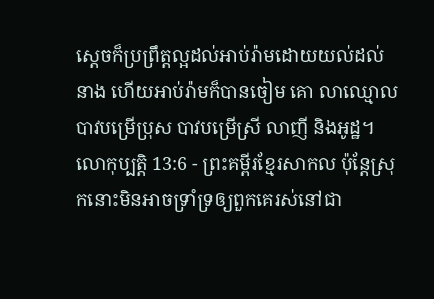ស្ដេចក៏ប្រព្រឹត្តល្អដល់អាប់រ៉ាមដោយយល់ដល់នាង ហើយអាប់រ៉ាមក៏បានចៀម គោ លាឈ្មោល បាវបម្រើប្រុស បាវបម្រើស្រី លាញី និងអូដ្ឋ។
លោកុប្បត្តិ 13:6 - ព្រះគម្ពីរខ្មែរសាកល ប៉ុន្តែស្រុកនោះមិនអាចទ្រាំទ្រឲ្យពួកគេរស់នៅជា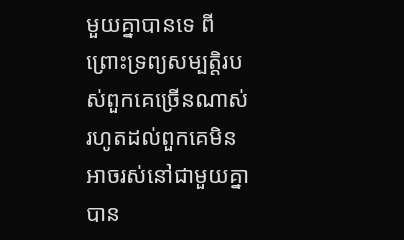មួយគ្នាបានទេ ពីព្រោះទ្រព្យសម្បត្តិរបស់ពួកគេច្រើនណាស់ រហូតដល់ពួកគេមិនអាចរស់នៅជាមួយគ្នាបាន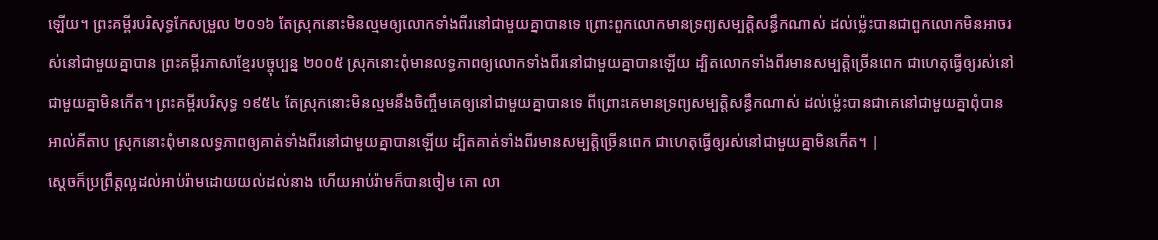ឡើយ។ ព្រះគម្ពីរបរិសុទ្ធកែសម្រួល ២០១៦ តែស្រុកនោះមិនល្មមឲ្យលោកទាំងពីរនៅជាមួយគ្នាបានទេ ព្រោះពួកលោកមានទ្រព្យសម្បត្តិសន្ធឹកណាស់ ដល់ម៉្លេះបានជាពួកលោកមិនអាចរស់នៅជាមួយគ្នាបាន ព្រះគម្ពីរភាសាខ្មែរបច្ចុប្បន្ន ២០០៥ ស្រុកនោះពុំមានលទ្ធភាពឲ្យលោកទាំងពីរនៅជាមួយគ្នាបានឡើយ ដ្បិតលោកទាំងពីរមានសម្បត្តិច្រើនពេក ជាហេតុធ្វើឲ្យរស់នៅជាមួយគ្នាមិនកើត។ ព្រះគម្ពីរបរិសុទ្ធ ១៩៥៤ តែស្រុកនោះមិនល្មមនឹងចិញ្ចឹមគេឲ្យនៅជាមួយគ្នាបានទេ ពីព្រោះគេមានទ្រព្យសម្បត្តិសន្ធឹកណាស់ ដល់ម៉្លេះបានជាគេនៅជាមួយគ្នាពុំបាន អាល់គីតាប ស្រុកនោះពុំមានលទ្ធភាពឲ្យគាត់ទាំងពីរនៅជាមួយគ្នាបានឡើយ ដ្បិតគាត់ទាំងពីរមានសម្បត្តិច្រើនពេក ជាហេតុធ្វើឲ្យរស់នៅជាមួយគ្នាមិនកើត។ |
ស្ដេចក៏ប្រព្រឹត្តល្អដល់អាប់រ៉ាមដោយយល់ដល់នាង ហើយអាប់រ៉ាមក៏បានចៀម គោ លា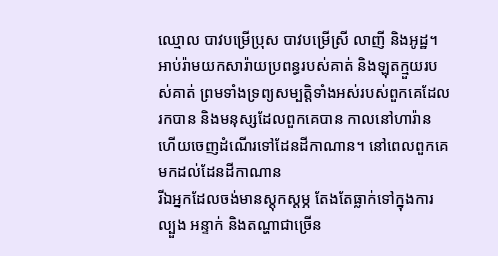ឈ្មោល បាវបម្រើប្រុស បាវបម្រើស្រី លាញី និងអូដ្ឋ។
អាប់រ៉ាមយកសារ៉ាយប្រពន្ធរបស់គាត់ និងឡុតក្មួយរបស់គាត់ ព្រមទាំងទ្រព្យសម្បត្តិទាំងអស់របស់ពួកគេដែលរកបាន និងមនុស្សដែលពួកគេបាន កាលនៅហារ៉ាន ហើយចេញដំណើរទៅដែនដីកាណាន។ នៅពេលពួកគេមកដល់ដែនដីកាណាន
រីឯអ្នកដែលចង់មានស្ដុកស្ដម្ភ តែងតែធ្លាក់ទៅក្នុងការល្បួង អន្ទាក់ និងតណ្ហាជាច្រើន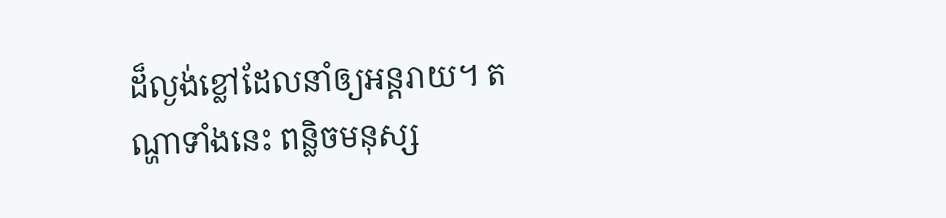ដ៏ល្ងង់ខ្លៅដែលនាំឲ្យអន្តរាយ។ តណ្ហាទាំងនេះ ពន្លិចមនុស្ស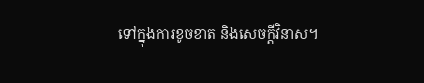ទៅក្នុងការខូចខាត និងសេចក្ដីវិនាស។